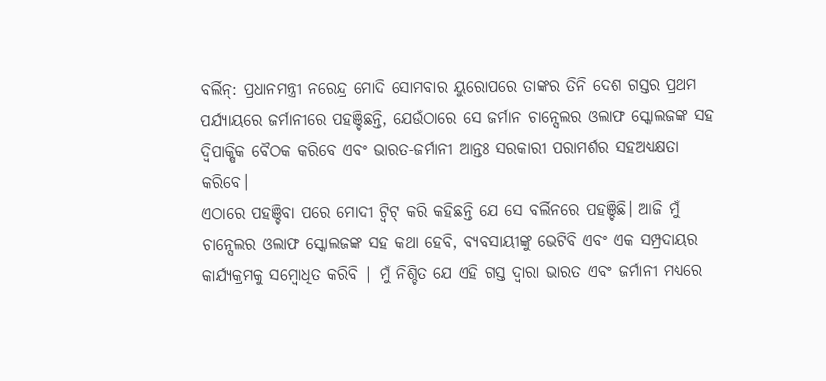ବର୍ଲିନ୍: ପ୍ରଧାନମନ୍ତ୍ରୀ ନରେନ୍ଦ୍ର ମୋଦି ସୋମବାର ୟୁରୋପରେ ତାଙ୍କର ତିନି ଦେଶ ଗସ୍ତର ପ୍ରଥମ ପର୍ଯ୍ୟାୟରେ ଜର୍ମାନୀରେ ପହଞ୍ଚିଛନ୍ତି, ଯେଉଁଠାରେ ସେ ଜର୍ମାନ ଚାନ୍ସେଲର ଓଲାଫ ସ୍କୋଲଜଙ୍କ ସହ ଦ୍ୱିପାକ୍ଷିକ ବୈଠକ କରିବେ ଏବଂ ଭାରତ-ଜର୍ମାନୀ ଆନ୍ତଃ ସରକାରୀ ପରାମର୍ଶର ସହଅଧ୍ୟକ୍ଷତା କରିବେ।
ଏଠାରେ ପହଞ୍ଚିବା ପରେ ମୋଦୀ ଟ୍ୱିଟ୍ କରି କହିଛନ୍ତି ଯେ ସେ ବର୍ଲିନରେ ପହଞ୍ଚିଛି। ଆଜି ମୁଁ ଚାନ୍ସେଲର ଓଲାଫ ସ୍କୋଲଜଙ୍କ ସହ କଥା ହେବି, ବ୍ୟବସାୟୀଙ୍କୁ ଭେଟିବି ଏବଂ ଏକ ସମ୍ପ୍ରଦାୟର କାର୍ଯ୍ୟକ୍ରମକୁ ସମ୍ବୋଧିତ କରିବି | ମୁଁ ନିଶ୍ଚିତ ଯେ ଏହି ଗସ୍ତ ଦ୍ବାରା ଭାରତ ଏବଂ ଜର୍ମାନୀ ମଧ୍ୟରେ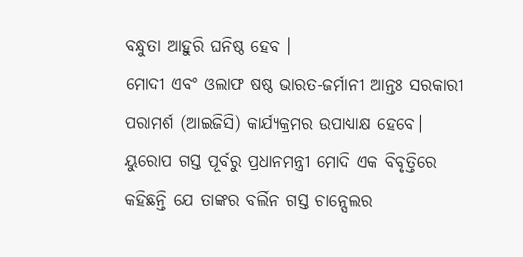ବନ୍ଧୁତା ଆହୁରି ଘନିଷ୍ଠ ହେବ ।
ମୋଦୀ ଏବଂ ଓଲାଫ ଷଷ୍ଠ ଭାରତ-ଜର୍ମାନୀ ଆନ୍ତଃ ସରକାରୀ ପରାମର୍ଶ (ଆଇଜିସି) କାର୍ଯ୍ୟକ୍ରମର ଉପାଧ୍ୟାକ୍ଷ ହେବେ।
ୟୁରୋପ ଗସ୍ତ ପୂର୍ବରୁ ପ୍ରଧାନମନ୍ତ୍ରୀ ମୋଦି ଏକ ବିବୃତ୍ତିରେ କହିଛନ୍ତି ଯେ ତାଙ୍କର ବର୍ଲିନ ଗସ୍ତ ଚାନ୍ସେଲର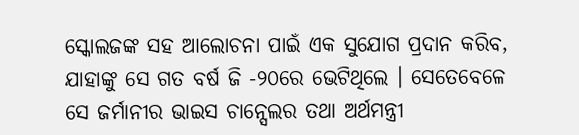ସ୍କୋଲଜଙ୍କ ସହ ଆଲୋଚନା ପାଇଁ ଏକ ସୁଯୋଗ ପ୍ରଦାନ କରିବ, ଯାହାଙ୍କୁ ସେ ଗତ ବର୍ଷ ଜି -୨୦ରେ ଭେଟିଥିଲେ । ସେତେବେଳେ ସେ ଜର୍ମାନୀର ଭାଇସ ଚାନ୍ସେଲର ତଥା ଅର୍ଥମନ୍ତ୍ରୀ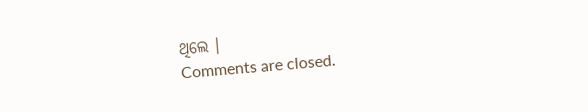ଥିଲେ ।
Comments are closed.